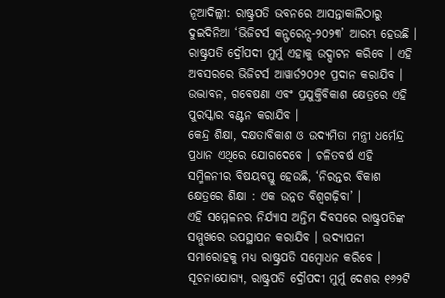ନୂଆଦିଲ୍ଲୀ: ରାଷ୍ଟ୍ରପତି ଭବନରେ ଆସନ୍ତାକାଲିଠାରୁ ଦୁଇଦିନିଆ ‘ଭିଜିଟର୍ସ କନ୍ଫରେନ୍ସ-୨୦୨୩’ ଆରମ୍ଭ ହେଉଛି । ରାଷ୍ଟ୍ରପତି ଦ୍ରୌପଦୀ ମୁର୍ମୁ ଏହାକୁ ଉଦ୍ଘାଟନ କରିବେ । ଏହି ଅବସରରେ ଭିଜିଟର୍ସ ଆୱାର୍ଡ୨୦୨୧ ପ୍ରଦାନ କରାଯିବ । ଉଦ୍ଭାବନ, ଗବେଷଣା ଏବଂ ପ୍ରଯୁକ୍ତିବିକାଶ କ୍ଷେତ୍ରରେ ଏହି ପୁରସ୍କାର ବଣ୍ଟନ କରାଯିବ ।
କେନ୍ଦ୍ର ଶିକ୍ଷା, ଦକ୍ଷତାବିକାଶ ଓ ଉଦ୍ୟମିତା ମନ୍ତ୍ରୀ ଧର୍ମେନ୍ଦ୍ର ପ୍ରଧାନ ଏଥିରେ ଯୋଗଦେବେ । ଚଳିତବର୍ଷ ଏହି ସମ୍ମିଳନୀର ବିଷୟବସ୍ତୁ ହେଉଛି, ‘ନିରନ୍ତର ବିକାଶ କ୍ଷେତ୍ରରେ ଶିକ୍ଷା : ଏକ ଉନ୍ନତ ବିଶ୍ୱଗଢ଼ିବା’ ।
ଏହି ସମ୍ମେଳନର ନିର୍ଯ୍ୟାସ ଅନ୍ତିମ ଦିବସରେ ରାଷ୍ଟ୍ରପତିଙ୍କ ସମ୍ମୁଖରେ ଉପସ୍ଥାପନ କରାଯିବ । ଉଦ୍ଯାପନୀ ସମାରୋହକୁ ମଧ୍ୟ ରାଷ୍ଟ୍ରପତି ସମ୍ବୋଧନ କରିବେ । ସୂଚନାଯୋଗ୍ୟ, ରାଷ୍ଟ୍ରପତି ଦ୍ରୌପଦୀ ମୁର୍ମୁ ଦେଶର ୧୬୨ଟି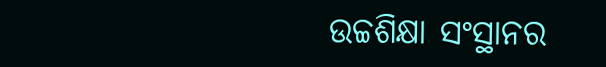ଉଚ୍ଚଶିକ୍ଷା ସଂସ୍ଥାନର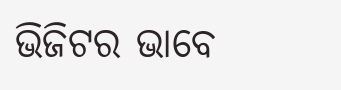ଭିଜିଟର ଭାବେ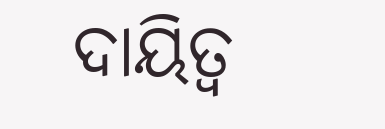ଦାୟିତ୍ୱ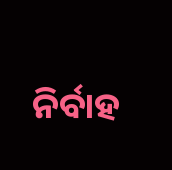ନିର୍ବାହ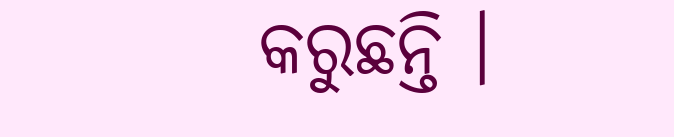କରୁଛନ୍ତି ।